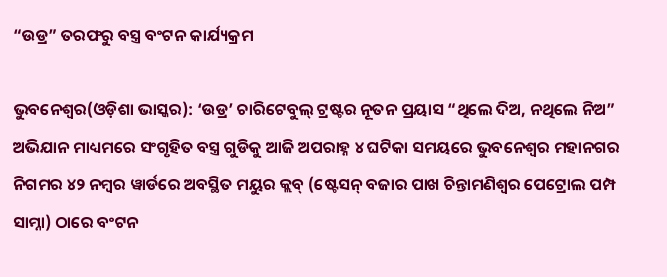“ଉଡ୍ର” ତରଫରୁ ବସ୍ତ୍ର ବଂଟନ କାର୍ଯ୍ୟକ୍ରମ

ଭୁବନେଶ୍ୱର(ଓଡ଼ିଶା ଭାସ୍କର): ‘ଉଡ୍ର’ ଚାରିଟେବୁଲ୍ ଟ୍ରଷ୍ଟର ନୂତନ ପ୍ରୟାସ “ଥିଲେ ଦିଅ, ନଥିଲେ ନିଅ” ଅଭିଯାନ ମାଧ୍ୟମରେ ସଂଗୃହିତ ବସ୍ତ୍ର ଗୁଡିକୁ ଆଜି ଅପରାହ୍ନ ୪ ଘଟିକା ସମୟରେ ଭୁବନେଶ୍ୱର ମହାନଗର ନିଗମର ୪୨ ନମ୍ବର ୱାର୍ଡରେ ଅବସ୍ଥିତ ମୟୁର କ୍ଲବ୍ (ଷ୍ଟେସନ୍ ବଜାର ପାଖ ଚିନ୍ତାମଣିଶ୍ୱର ପେଟ୍ରୋଲ ପମ୍ପ ସାମ୍ନା) ଠାରେ ବଂଟନ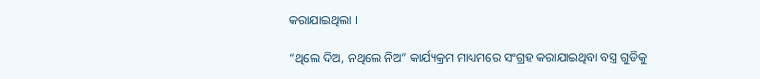କରାଯାଇଥିଲା ।

“ଥିଲେ ଦିଅ, ନଥିଲେ ନିଅ” କାର୍ଯ୍ୟକ୍ରମ ମାଧ୍ୟମରେ ସଂଗ୍ରହ କରାଯାଇଥିବା ବସ୍ତ୍ର ଗୁଡିକୁ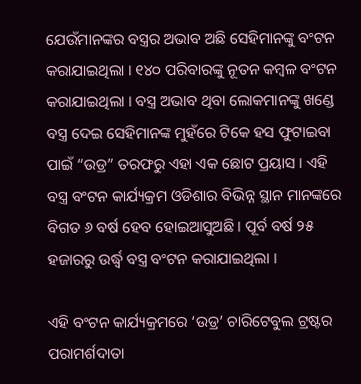ଯେଉଁମାନଙ୍କର ବସ୍ତ୍ରର ଅଭାବ ଅଛି ସେହିମାନଙ୍କୁ ବଂଟନ କରାଯାଇଥିଲା । ୧୪୦ ପରିବାରଙ୍କୁ ନୂତନ କମ୍ବଳ ବଂଟନ କରାଯାଇଥିଲା । ବସ୍ତ୍ର ଅଭାବ ଥିବା ଲୋକମାନଙ୍କୁ ଖଣ୍ଡେ ବସ୍ତ୍ର ଦେଇ ସେହିମାନଙ୍କ ମୁହଁରେ ଟିକେ ହସ ଫୁଟାଇବା ପାଇଁ “ଉଡ୍ର” ତରଫରୁ ଏହା ଏକ ଛୋଟ ପ୍ରୟାସ । ଏହି ବସ୍ତ୍ର ବଂଟନ କାର୍ଯ୍ୟକ୍ରମ ଓଡିଶାର ବିଭିନ୍ନ ସ୍ଥାନ ମାନଙ୍କରେ ବିଗତ ୬ ବର୍ଷ ହେବ ହୋଇଆସୁଅଛି । ପୂର୍ବ ବର୍ଷ ୨୫ ହଜାରରୁ ଉର୍ଦ୍ଧ୍ୱ ବସ୍ତ୍ର ବଂଟନ କରାଯାଇଥିଲା ।

ଏହି ବଂଟନ କାର୍ଯ୍ୟକ୍ରମରେ ‘ଉଡ୍ର’ ଚାରିଟେବୁଲ ଟ୍ରଷ୍ଟର ପରାମର୍ଶଦାତା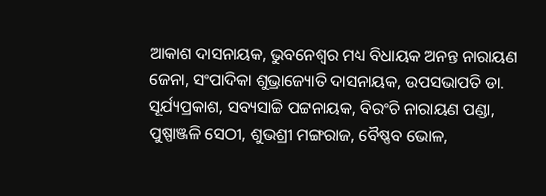ଆକାଶ ଦାସନାୟକ, ଭୁବନେଶ୍ୱର ମଧ୍ୟ ବିଧାୟକ ଅନନ୍ତ ନାରାୟଣ ଜେନା, ସଂପାଦିକା ଶୁଭ୍ରାଜ୍ୟୋତି ଦାସନାୟକ, ଉପସଭାପତି ଡା. ସୂର୍ଯ୍ୟପ୍ରକାଶ, ସବ୍ୟସାଚ୍ଚି ପଟ୍ଟନାୟକ, ବିରଂଚି ନାରାୟଣ ପଣ୍ଡା, ପୁଷ୍ପାଞ୍ଜଳି ସେଠୀ, ଶୁଭଶ୍ରୀ ମଙ୍ଗରାଜ, ବୈଷ୍ଣବ ଭୋଳ,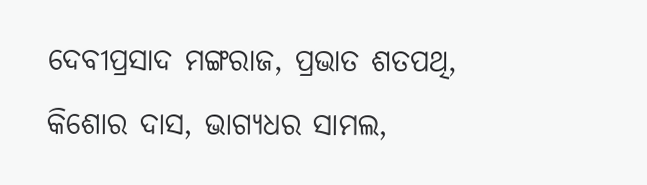ଦେବୀପ୍ରସାଦ ମଙ୍ଗରାଜ, ପ୍ରଭାତ ଶତପଥି, କିଶୋର ଦାସ, ଭାଗ୍ୟଧର ସାମଲ,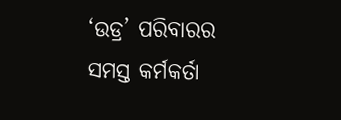‘ଉଡ୍ର’ ପରିବାରର ସମସ୍ତ କର୍ମକର୍ତା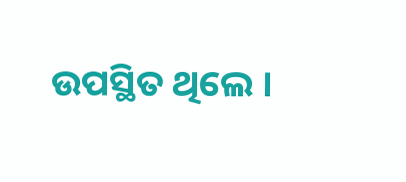ଉପସ୍ଥିତ ଥିଲେ ।